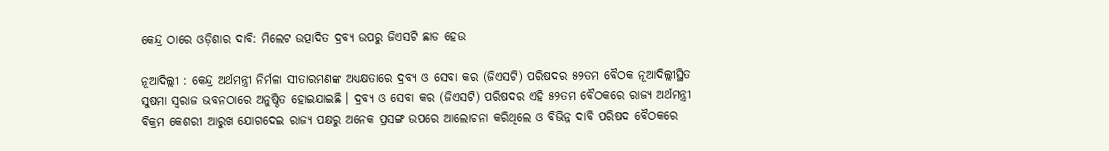କେନ୍ଦ୍ର ଠାରେ ଓଡ଼ିଶାର ଦାବି: ମିଲେଟ ଉତ୍ପାଦିତ ଦ୍ରବ୍ୟ ଉପରୁ ଜିଏସଟି ଛାଡ ହେଉ

ନୂଆଦିଲ୍ଲୀ : କେନ୍ଦ୍ର ଅର୍ଥମନ୍ତ୍ରୀ ନିର୍ମଳା ସୀତାରମଣଙ୍କ ଅଧ୍ୟକ୍ଷତାରେ ଦ୍ରବ୍ୟ ଓ ସେବା କର (ଜିଏସଟି) ପରିଷଦର ୫୨ତମ ବୈଠକ ନୂଆଦିଲ୍ଲୀସ୍ଥିତ ସୁଷମା ସ୍ୱରାଜ ଭବନଠାରେ ଅନୁଷ୍ଠିତ ହୋଇଯାଇଛି । ଦ୍ରବ୍ୟ ଓ ସେବା କର (ଜିଏସଟି) ପରିଷଦର ଏହି ୫୨ତମ ବୈଠକରେ ରାଜ୍ୟ ଅର୍ଥମନ୍ତ୍ରୀ ବିକ୍ରମ କେଶରୀ ଆରୁଖ ଯୋଗଦେଇ ରାଜ୍ୟ ପକ୍ଷରୁ ଅନେକ ପ୍ରସଙ୍ଗ ଉପରେ ଆଲୋଚନା କରିଥିଲେ ଓ ବିଭିନ୍ନ ଦାବି ପରିଷଦ ବୈଠକରେ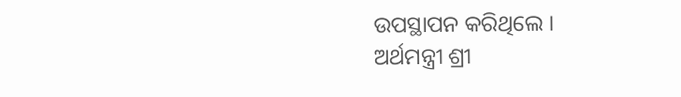ଉପସ୍ଥାପନ କରିଥିଲେ ।
ଅର୍ଥମନ୍ତ୍ରୀ ଶ୍ରୀ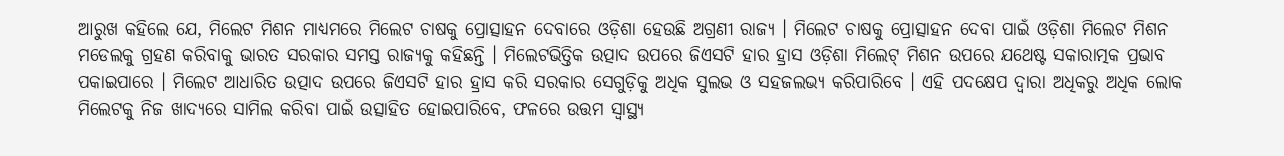ଆରୁଖ କହିଲେ ଯେ, ମିଲେଟ ମିଶନ ମାଧ୍ୟମରେ ମିଲେଟ ଚାଷକୁ ପ୍ରୋତ୍ସାହନ ଦେବାରେ ଓଡ଼ିଶା ହେଉଛି ଅଗ୍ରଣୀ ରାଜ୍ୟ । ମିଲେଟ ଚାଷକୁ ପ୍ରୋତ୍ସାହନ ଦେବା ପାଇଁ ଓଡ଼ିଶା ମିଲେଟ ମିଶନ ମଡେଲକୁ ଗ୍ରହଣ କରିବାକୁ ଭାରତ ସରକାର ସମସ୍ତ ରାଜ୍ୟକୁ କହିଛନ୍ତି । ମିଲେଟଭିତ୍ତିକ ଉତ୍ପାଦ ଉପରେ ଜିଏସଟି ହାର ହ୍ରାସ ଓଡ଼ିଶା ମିଲେଟ୍ ମିଶନ ଉପରେ ଯଥେଷ୍ଟ ସକାରାତ୍ମକ ପ୍ରଭାବ ପକାଇପାରେ । ମିଲେଟ ଆଧାରିତ ଉତ୍ପାଦ ଉପରେ ଜିଏସଟି ହାର ହ୍ରାସ କରି ସରକାର ସେଗୁଡ଼ିକୁ ଅଧିକ ସୁଲଭ ଓ ସହଜଲଭ୍ୟ କରିପାରିବେ । ଏହି ପଦକ୍ଷେପ ଦ୍ୱାରା ଅଧିକରୁ ଅଧିକ ଲୋକ ମିଲେଟକୁ ନିଜ ଖାଦ୍ୟରେ ସାମିଲ କରିବା ପାଇଁ ଉତ୍ସାହିତ ହୋଇପାରିବେ, ଫଳରେ ଉତ୍ତମ ସ୍ୱାସ୍ଥ୍ୟ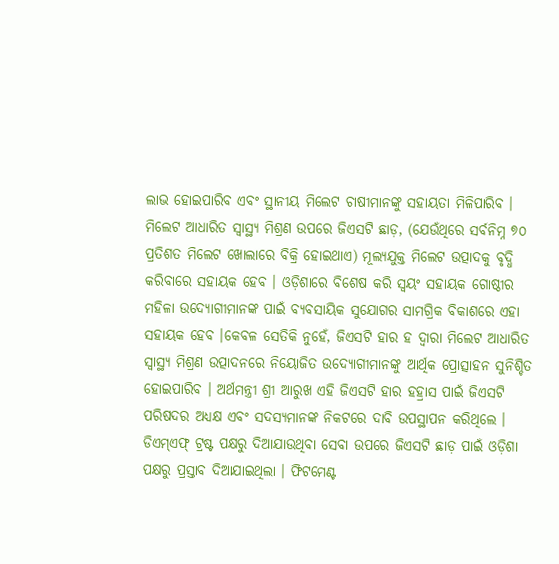ଲାଭ ହୋଇପାରିବ ଏବଂ ସ୍ଥାନୀୟ ମିଲେଟ ଚାଷୀମାନଙ୍କୁ ସହାୟତା ମିଳିପାରିବ ।
ମିଲେଟ ଆଧାରିତ ସ୍ୱାସ୍ଥ୍ୟ ମିଶ୍ରଣ ଉପରେ ଜିଏସଟି ଛାଡ଼, (ଯେଉଁଥିରେ ସର୍ବନିମ୍ନ ୭୦ ପ୍ରତିଶତ ମିଲେଟ ଖୋଲାରେ ବିକ୍ରି ହୋଇଥାଏ) ମୂଲ୍ୟଯୁକ୍ତ ମିଲେଟ ଉତ୍ପାଦକୁ ବୃଦ୍ଧି କରିବାରେ ସହାୟକ ହେବ । ଓଡ଼ିଶାରେ ବିଶେଷ କରି ସ୍ୱୟଂ ସହାୟକ ଗୋଷ୍ଠୀର ମହିଳା ଉଦ୍ୟୋଗୀମାନଙ୍କ ପାଇଁ ବ୍ୟବସାୟିକ ସୁଯୋଗର ସାମଗ୍ରିକ ବିକାଶରେ ଏହା ସହାୟକ ହେବ ।କେବଳ ସେତିକି ନୁହେଁ, ଜିଏସଟି ହାର ହ ଦ୍ୱାରା ମିଲେଟ ଆଧାରିତ ସ୍ୱାସ୍ଥ୍ୟ ମିଶ୍ରଣ ଉତ୍ପାଦନରେ ନିୟୋଜିତ ଉଦ୍ୟୋଗୀମାନଙ୍କୁ ଆର୍ଥିକ ପ୍ରୋତ୍ସାହନ ସୁନିଶ୍ଚିତ ହୋଇପାରିବ । ଅର୍ଥମନ୍ତ୍ରୀ ଶ୍ରୀ ଆରୁଖ ଏହି ଜିଏସଟି ହାର ହହ୍ରାସ ପାଇଁ ଜିଏସଟି ପରିଷଦର ଅଧ୍ୟକ୍ଷ ଏବଂ ସଦସ୍ୟମାନଙ୍କ ନିକଟରେ ଦାବି ଉପସ୍ଥାପନ କରିଥିଲେ ।
ଡିଏମ୍ଏଫ୍ ଟ୍ରଷ୍ଟ ପକ୍ଷରୁ ଦିଆଯାଉଥିବା ସେବା ଉପରେ ଜିଏସଟି ଛାଡ଼ ପାଇଁ ଓଡ଼ିଶା ପକ୍ଷରୁ ପ୍ରସ୍ତାବ ଦିଆଯାଇଥିଲା । ଫିଟମେଣ୍ଟ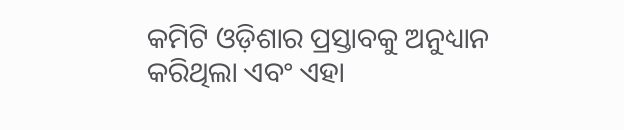କମିଟି ଓଡ଼ିଶାର ପ୍ରସ୍ତାବକୁ ଅନୁଧ୍ୟାନ କରିଥିଲା ଏବଂ ଏହା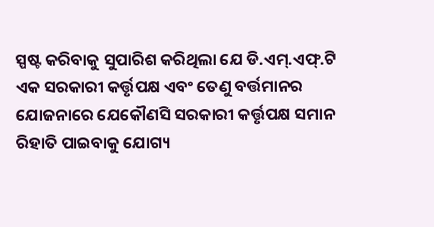ସ୍ପଷ୍ଟ କରିବାକୁ ସୁପାରିଶ କରିଥିଲା ଯେ ଡି.ଏମ୍.ଏଫ୍.ଟି ଏକ ସରକାରୀ କର୍ତ୍ତୃପକ୍ଷ ଏବଂ ତେଣୁ ବର୍ତ୍ତମାନର ଯୋଜନାରେ ଯେକୌଣସି ସରକାରୀ କର୍ତ୍ତୃପକ୍ଷ ସମାନ ରିହାତି ପାଇବାକୁ ଯୋଗ୍ୟ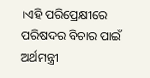।ଏହି ପରିପ୍ରେକ୍ଷୀରେ ପରିଷଦର ବିଚାର ପାଇଁ ଅର୍ଥମନ୍ତ୍ରୀ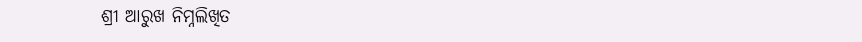ଶ୍ରୀ ଆରୁଖ ନିମ୍ନଲିଖିତ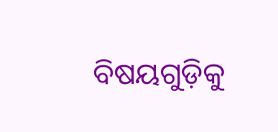ବିଷୟଗୁଡ଼ିକୁ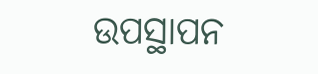ଉପସ୍ଥାପନ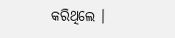କରିଥିଲେ ।